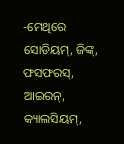-ମେଥିରେ ସୋଡିୟମ୍, ଜିଙ୍କ୍, ଫସଫରସ୍, ଆଇରନ୍, କ୍ୟାଲସିୟମ୍,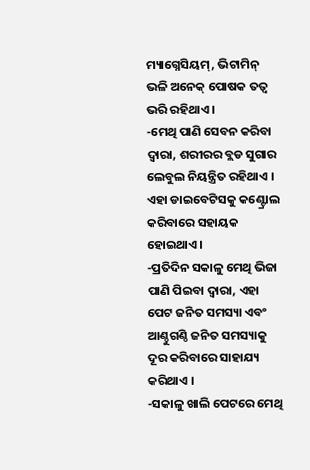ମ୍ୟାଗ୍ନେସିୟମ୍, ଭିଟାମିନ୍ ଭଳି ଅନେକ୍ ପୋଷକ ତତ୍ୱ ଭରି ରହିଥାଏ ।
-ମେଥି ପାଣି ସେବନ କରିବା ଦ୍ୱାରା, ଶରୀରର ବ୍ଲଡ ସୁଗାର ଲେବୁଲ ନିୟନ୍ତ୍ରିତ ରହିଥାଏ । ଏହା ଡାଇବେଟିସକୁ କଣ୍ଟ୍ରୋଲ କରିବାରେ ସହାୟକ ହୋଇଥାଏ ।
-ପ୍ରତିଦିନ ସକାଳୁ ମେଥି ଭିଜା ପାଣି ପିଇବା ଦ୍ୱାରା, ଏହା ପେଟ ଜନିତ ସମସ୍ୟା ଏବଂ ଆଣ୍ଠୁଗଣ୍ଠି ଜନିତ ସମସ୍ୟାକୁ ଦୂର କରିବାରେ ସାହାଯ୍ୟ କରିଥାଏ ।
-ସକାଳୁ ଖାଲି ପେଟରେ ମେଥି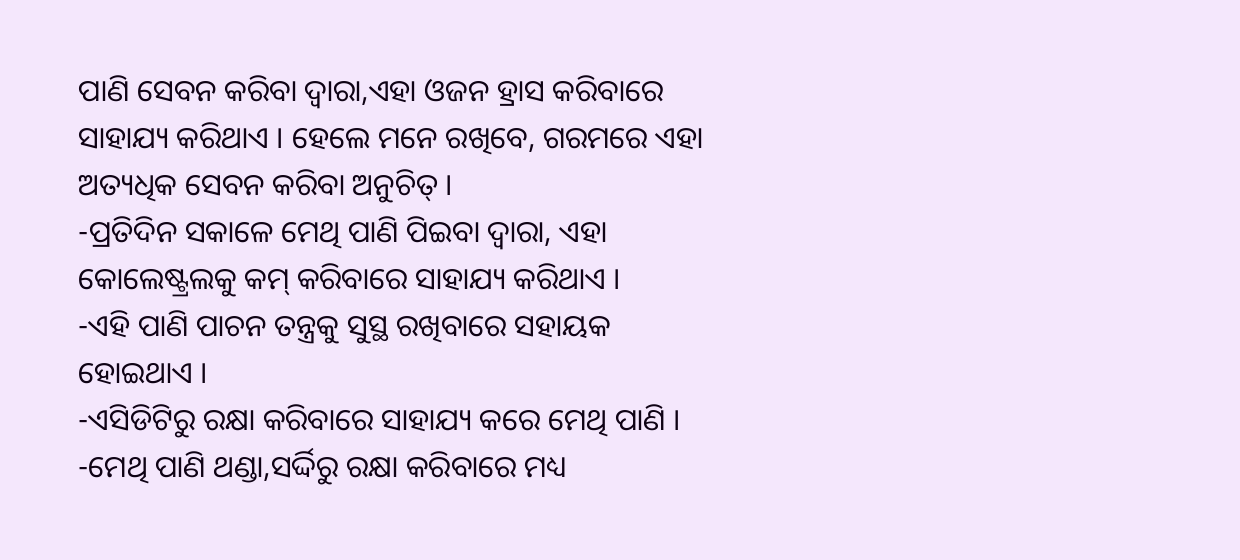ପାଣି ସେବନ କରିବା ଦ୍ୱାରା,ଏହା ଓଜନ ହ୍ରାସ କରିବାରେ ସାହାଯ୍ୟ କରିଥାଏ । ହେଲେ ମନେ ରଖିବେ, ଗରମରେ ଏହା ଅତ୍ୟଧିକ ସେବନ କରିବା ଅନୁଚିତ୍ ।
-ପ୍ରତିଦିନ ସକାଳେ ମେଥି ପାଣି ପିଇବା ଦ୍ୱାରା, ଏହା କୋଲେଷ୍ଟ୍ରଲକୁ କମ୍ କରିବାରେ ସାହାଯ୍ୟ କରିଥାଏ ।
-ଏହି ପାଣି ପାଚନ ତନ୍ତ୍ରକୁ ସୁସ୍ଥ ରଖିବାରେ ସହାୟକ ହୋଇଥାଏ ।
-ଏସିଡିଟିରୁ ରକ୍ଷା କରିବାରେ ସାହାଯ୍ୟ କରେ ମେଥି ପାଣି ।
-ମେଥି ପାଣି ଥଣ୍ଡା,ସର୍ଦ୍ଦିରୁ ରକ୍ଷା କରିବାରେ ମଧ୍ୟ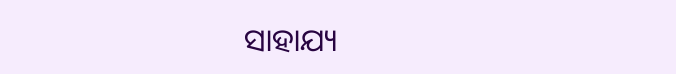ସାହାଯ୍ୟ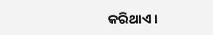କରିଥାଏ ।